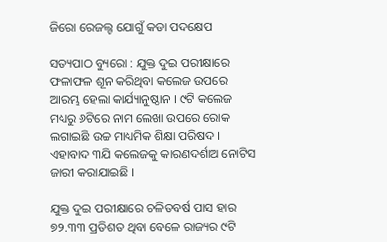ଜିରୋ ରେଜଲ୍ଟ ଯୋଗୁଁ କଡା ପଦକ୍ଷେପ

ସତ୍ୟପାଠ ବ୍ୟୁରୋ : ଯୁକ୍ତ ଦୁଇ ପରୀକ୍ଷାରେ ଫଳାଫଳ ଶୂନ କରିଥିବା କଲେଜ ଉପରେ ଆରମ୍ଭ ହେଲା କାର୍ଯ୍ୟାନୁଷ୍ଠାନ । ୯ଟି କଲେଜ ମଧ୍ୟରୁ ୬ଟିରେ ନାମ ଲେଖା ଉପରେ ରୋକ ଲଗାଇଛି ଉଚ୍ଚ ମାଧ୍ୟମିକ ଶିକ୍ଷା ପରିଷଦ । ଏହାବାଦ ୩ଯି କଲେଜକୁ କାରଣଦର୍ଶାଅ ନୋଟିସ ଜାରୀ କରାଯାଇଛି ।

ଯୁକ୍ତ ଦୁଇ ପରୀକ୍ଷାରେ ଚଳିତବର୍ଷ ପାସ ହାର ୭୨.୩୩ ପ୍ରତିଶତ ଥିବା ବେଳେ ରାଜ୍ୟର ୯ଟି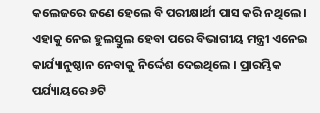କଲେଜରେ ଜଣେ ହେଲେ ବି ପରୀକ୍ଷାର୍ଥୀ ପାସ କରି ନଥିଲେ । ଏହାକୁ ନେଇ ହୁଲସ୍ତୁଲ ହେବା ପରେ ବିଭାଗୀୟ ମନ୍ତ୍ରୀ ଏନେଇ କାର୍ଯ୍ୟାନୁଷ୍ଠାନ ନେବାକୁ ନିର୍ଦ୍ଦେଶ ଦେଇଥିଲେ । ପ୍ରାରମ୍ଭିକ ପର୍ଯ୍ୟାୟରେ ୬ଟି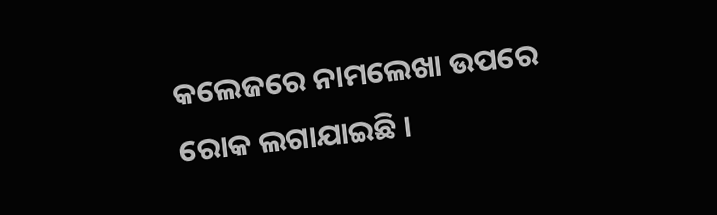କଲେଜରେ ନାମଲେଖା ଉପରେ ରୋକ ଲଗାଯାଇଛି ।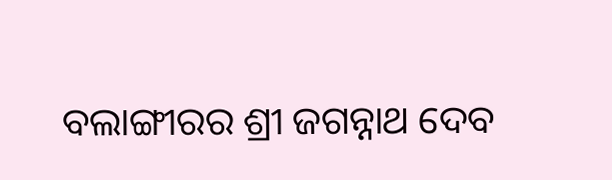ବଲାଙ୍ଗୀରର ଶ୍ରୀ ଜଗନ୍ନାଥ ଦେବ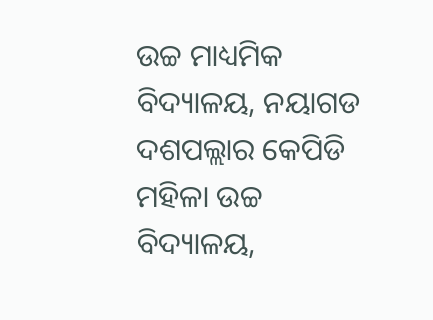ଉଚ୍ଚ ମାଧ୍ୟମିକ ବିଦ୍ୟାଳୟ, ନୟାଗଡ ଦଶପଲ୍ଲାର କେପିଡି ମହିଳା ଉଚ୍ଚ ବିଦ୍ୟାଳୟ,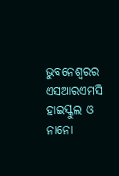ଭୁବନେଶ୍ୱରର ଏସଆରଏମସି ହାଇସ୍କୁଲ ଓ ନାନୋ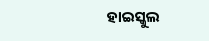ହାଇସ୍କୁଲ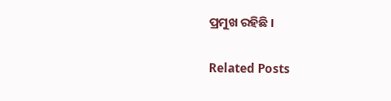ପ୍ରମୁଖ ରହିଛି ।

Related Posts